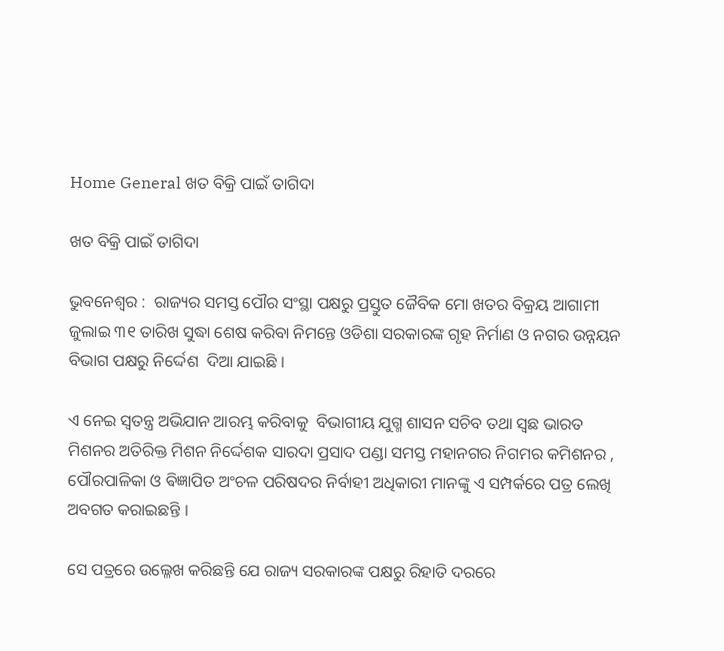Home General ଖତ ବିକ୍ରି ପାଇଁ ତାଗିଦା

ଖତ ବିକ୍ରି ପାଇଁ ତାଗିଦା

ଭୁବନେଶ୍ୱର :  ରାଜ୍ୟର ସମସ୍ତ ପୌର ସଂସ୍ଥା ପକ୍ଷରୁ ପ୍ରସ୍ତୁତ ଜୈବିକ ମୋ ଖତର ବିକ୍ରୟ ଆଗାମୀ ଜୁଲାଇ ୩୧ ତାରିଖ ସୁଦ୍ଧା ଶେଷ କରିବା ନିମନ୍ତେ ଓଡିଶା ସରକାରଙ୍କ ଗୃହ ନିର୍ମାଣ ଓ ନଗର ଉନ୍ନୟନ ବିଭାଗ ପକ୍ଷରୁ ନିର୍ଦ୍ଦେଶ  ଦିଆ ଯାଇଛି ।

ଏ ନେଇ ସ୍ୱତନ୍ତ୍ର ଅଭିଯାନ ଆରମ୍ଭ କରିବାକୁ  ବିଭାଗୀୟ ଯୁଗ୍ମ ଶାସନ ସଚିବ ତଥା ସ୍ଵଛ ଭାରତ ମିଶନର ଅତିରିକ୍ତ ମିଶନ ନିର୍ଦ୍ଦେଶକ ସାରଦା ପ୍ରସାଦ ପଣ୍ଡା ସମସ୍ତ ମହାନଗର ନିଗମର କମିଶନର , ପୌରପାଳିକା ଓ ଵିଜ୍ଞାପିତ ଅଂଚଳ ପରିଷଦର ନିର୍ବାହୀ ଅଧିକାରୀ ମାନଙ୍କୁ ଏ ସମ୍ପର୍କରେ ପତ୍ର ଲେଖି ଅବଗତ କରାଇଛନ୍ତି ।

ସେ ପତ୍ରରେ ଉଲ୍ଳେଖ କରିଛନ୍ତି ଯେ ରାଜ୍ୟ ସରକାରଙ୍କ ପକ୍ଷରୁ ରିହାତି ଦରରେ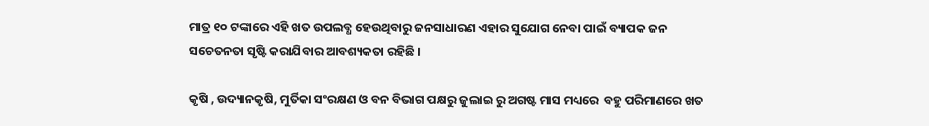ମାତ୍ର ୧୦ ଟଙ୍କାରେ ଏହି ଖତ ଉପଲବ୍ଧ ହେଉଥିବାରୁ ଜନସାଧାରଣ ଏହାର ସୁଯୋଗ ନେବା ପାଇଁ ବ୍ୟାପକ ଜନ ସଚେତନତା ସୃଷ୍ଟି କରାଯିବାର ଆବଶ୍ୟକତା ରହିଛି ।

କୃଷି , ଉଦ୍ୟାନକୃଷି, ମୁର୍ତିକା ସଂରକ୍ଷଣ ଓ ବନ ବିଭାଗ ପକ୍ଷରୁ ଜୁଲାଇ ରୁ ଅଗଷ୍ଟ ମାସ ମଧ୍ୟରେ  ବହୁ ପରିମାଣରେ ଖତ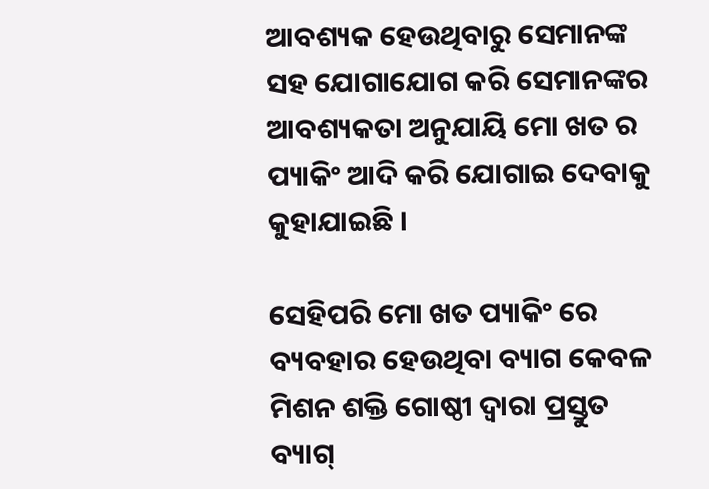ଆବଶ୍ୟକ ହେଉଥିବାରୁ ସେମାନଙ୍କ  ସହ ଯୋଗାଯୋଗ କରି ସେମାନଙ୍କର ଆବଶ୍ୟକତା ଅନୁଯାୟି ମୋ ଖତ ର ପ୍ୟାକିଂ ଆଦି କରି ଯୋଗାଇ ଦେବାକୁ କୁହାଯାଇଛି ।

ସେହିପରି ମୋ ଖତ ପ୍ୟାକିଂ ରେ ବ୍ୟବହାର ହେଉଥିବା ବ୍ୟାଗ କେବଳ ମିଶନ ଶକ୍ତି ଗୋଷ୍ଠୀ ଦ୍ୱାରା ପ୍ରସ୍ତୁତ ବ୍ୟାଗ୍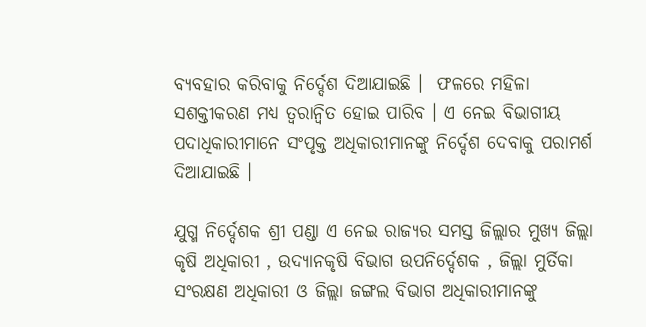ବ୍ୟବହାର କରିବାକୁ ନିର୍ଦ୍ଦେଶ ଦିଆଯାଇଛି ।  ଫଳରେ ମହିଳା ସଶକ୍ତୀକରଣ ମଧ୍ୟ ତ୍ୱରାନ୍ୱିତ ହୋଇ ପାରିବ । ଏ ନେଇ ବିଭାଗୀୟ ପଦାଧିକାରୀମାନେ ସଂପୃକ୍ତ ଅଧିକାରୀମାନଙ୍କୁ ନିର୍ଦ୍ଦେଶ ଦେବାକୁ ପରାମର୍ଶ ଦିଆଯାଇଛି ।

ଯୁଗ୍ମ ନିର୍ଦ୍ଦେଶକ ଶ୍ରୀ ପଣ୍ଡା ଏ ନେଇ ରାଜ୍ୟର ସମସ୍ତ ଜିଲ୍ଲାର ମୁଖ୍ୟ ଜିଲ୍ଲା କୃଷି ଅଧିକାରୀ , ଉଦ୍ୟାନକୃଷି ବିଭାଗ ଉପନିର୍ଦ୍ଦେଶକ , ଜିଲ୍ଲା ମୁର୍ତିକା ସଂରକ୍ଷଣ ଅଧିକାରୀ ଓ ଜିଲ୍ଲା ଜଙ୍ଗଲ ବିଭାଗ ଅଧିକାରୀମାନଙ୍କୁ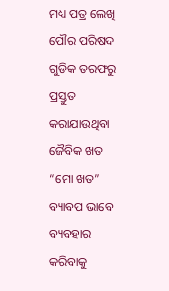ମଧ୍ୟ ପତ୍ର ଲେଖି  ପୌର ପରିଷଦ ଗୁଡିକ ତରଫରୁ ପ୍ରସ୍ତୁତ କରାଯାଉଥିବା ଜୈବିକ ଖତ “ମୋ ଖତ” ବ୍ୟାବପ ଭାବେ ବ୍ୟବହାର  କରିବାକୁ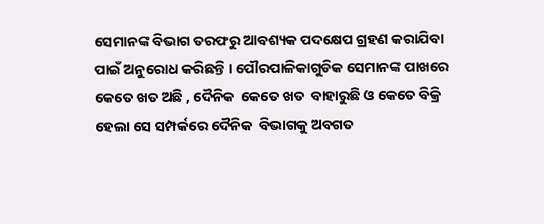ସେମାନଙ୍କ ବିଭାଗ ତରଫରୁ ଆବଶ୍ୟକ ପଦକ୍ଷେପ ଗ୍ରହଣ କରାଯିବା ପାଇଁ ଅନୁରୋଧ କରିଛନ୍ତି । ପୌରପାଳିକାଗୁଡିକ ସେମାନଙ୍କ ପାଖରେ କେତେ ଖତ ଅଛି , ଦୈନିକ  କେତେ ଖତ  ବାହାରୁଛି ଓ କେତେ ବିକ୍ରି ହେଲା ସେ ସମ୍ପର୍କରେ ଦୈନିକ  ବିଭାଗକୁ ଅବଗତ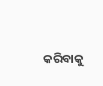କରିବାକୁ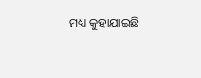ମଧ୍ୟ କୁହାଯାଇଛି